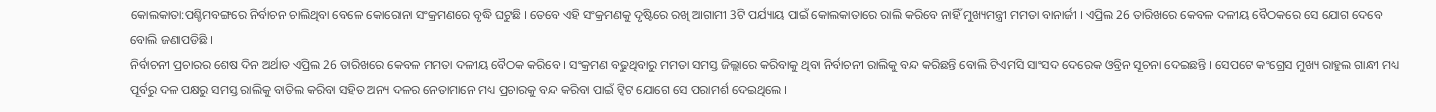କୋଲକାତା:ପଶ୍ଚିମବଙ୍ଗରେ ନିର୍ବାଚନ ଚାଲିଥିବା ବେଳେ କୋରୋନା ସଂକ୍ରମଣରେ ବୃଦ୍ଧି ଘଟୁଛି । ତେବେ ଏହି ସଂକ୍ରମଣକୁ ଦୃଷ୍ଟିରେ ରଖି ଆଗାମୀ 3ଟି ପର୍ଯ୍ୟାୟ ପାଇଁ କୋଲକାତାରେ ରାଲି କରିବେ ନାହିଁ ମୁଖ୍ୟମନ୍ତ୍ରୀ ମମତା ବାନାର୍ଜୀ । ଏପ୍ରିଲ 26 ତାରିଖରେ କେବଳ ଦଳୀୟ ବୈଠକରେ ସେ ଯୋଗ ଦେବେ ବୋଲି ଜଣାପଡିଛି ।
ନିର୍ବାଚନୀ ପ୍ରଚାରର ଶେଷ ଦିନ ଅର୍ଥାତ ଏପ୍ରିଲ 26 ତାରିଖରେ କେବଳ ମମତା ଦଳୀୟ ବୈଠକ କରିବେ । ସଂକ୍ରମଣ ବଢୁଥିବାରୁ ମମତା ସମସ୍ତ ଜିଲ୍ଲାରେ କରିବାକୁ ଥିବା ନିର୍ବାଚନୀ ରାଲିକୁ ବନ୍ଦ କରିଛନ୍ତି ବୋଲି ଟିଏମସି ସାଂସଦ ଦେରେକ ଓବ୍ରିନ ସୂଚନା ଦେଇଛନ୍ତି । ସେପଟେ କଂଗ୍ରେସ ମୁଖ୍ୟ ରାହୁଲ ଗାନ୍ଧୀ ମଧ୍ୟ ପୂର୍ବରୁ ଦଳ ପକ୍ଷରୁ ସମସ୍ତ ରାଲିକୁ ବାତିଲ କରିବା ସହିତ ଅନ୍ୟ ଦଳର ନେତାମାନେ ମଧ୍ୟ ପ୍ରଚାରକୁ ବନ୍ଦ କରିବା ପାଇଁ ଟ୍ବିଟ ଯୋଗେ ସେ ପରାମର୍ଶ ଦେଇଥିଲେ ।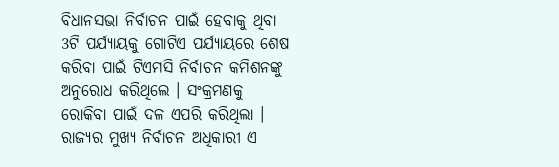ବିଧାନସଭା ନିର୍ବାଚନ ପାଇଁ ହେବାକୁ ଥିବା 3ଟି ପର୍ଯ୍ୟାୟକୁ ଗୋଟିଏ ପର୍ଯ୍ୟାୟରେ ଶେଷ କରିବା ପାଇଁ ଟିଏମସି ନିର୍ବାଚନ କମିଶନଙ୍କୁ ଅନୁରୋଧ କରିଥିଲେ । ସଂକ୍ରମଣକୁ ରୋକିବା ପାଇଁ ଦଳ ଏପରି କରିଥିଲା । ରାଜ୍ୟର ମୁଖ୍ୟ ନିର୍ବାଚନ ଅଧିକାରୀ ଏ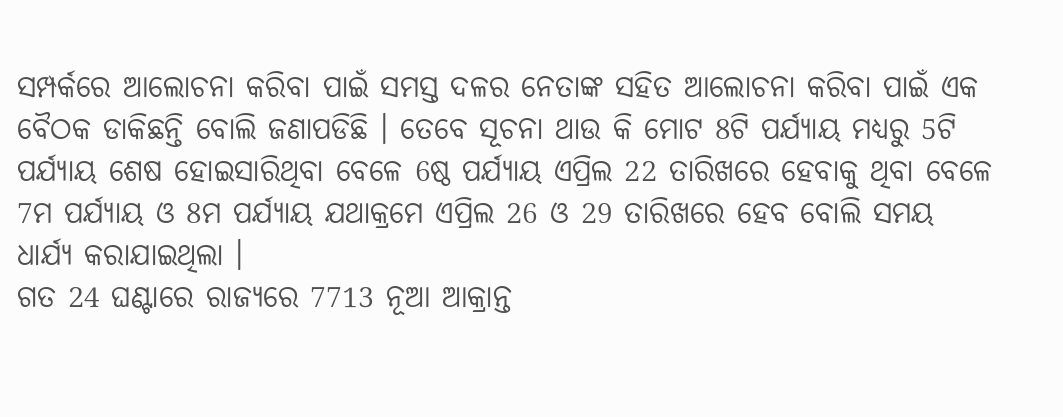ସମ୍ପର୍କରେ ଆଲୋଚନା କରିବା ପାଇଁ ସମସ୍ତ ଦଳର ନେତାଙ୍କ ସହିତ ଆଲୋଚନା କରିବା ପାଇଁ ଏକ ବୈଠକ ଡାକିଛନ୍ତି ବୋଲି ଜଣାପଡିଛି । ତେବେ ସୂଚନା ଥାଉ କି ମୋଟ 8ଟି ପର୍ଯ୍ୟାୟ ମଧ୍ୟରୁ 5ଟି ପର୍ଯ୍ୟାୟ ଶେଷ ହୋଇସାରିଥିବା ବେଳେ 6ଷ୍ଠ ପର୍ଯ୍ୟାୟ ଏପ୍ରିଲ 22 ତାରିଖରେ ହେବାକୁ ଥିବା ବେଳେ 7ମ ପର୍ଯ୍ୟାୟ ଓ 8ମ ପର୍ଯ୍ୟାୟ ଯଥାକ୍ରମେ ଏପ୍ରିଲ 26 ଓ 29 ତାରିଖରେ ହେବ ବୋଲି ସମୟ ଧାର୍ଯ୍ୟ କରାଯାଇଥିଲା ।
ଗତ 24 ଘଣ୍ଟାରେ ରାଜ୍ୟରେ 7713 ନୂଆ ଆକ୍ରାନ୍ତ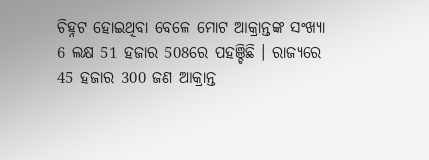ଚିହ୍ନଟ ହୋଇଥିବା ବେଳେ ମୋଟ ଆକ୍ରାନ୍ତଙ୍କ ସଂଖ୍ୟା 6 ଲକ୍ଷ 51 ହଜାର 508ରେ ପହଞ୍ଚିଛି । ରାଜ୍ୟରେ 45 ହଜାର 300 ଜଣ ଆକ୍ରାନ୍ତ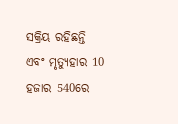ସକ୍ରିୟ ରହିଛନ୍ତି ଏବଂ ମୃତ୍ୟୁହାର 10 ହଜାର 540ରେ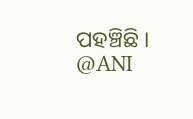ପହଞ୍ଚିଛି ।
@ANI